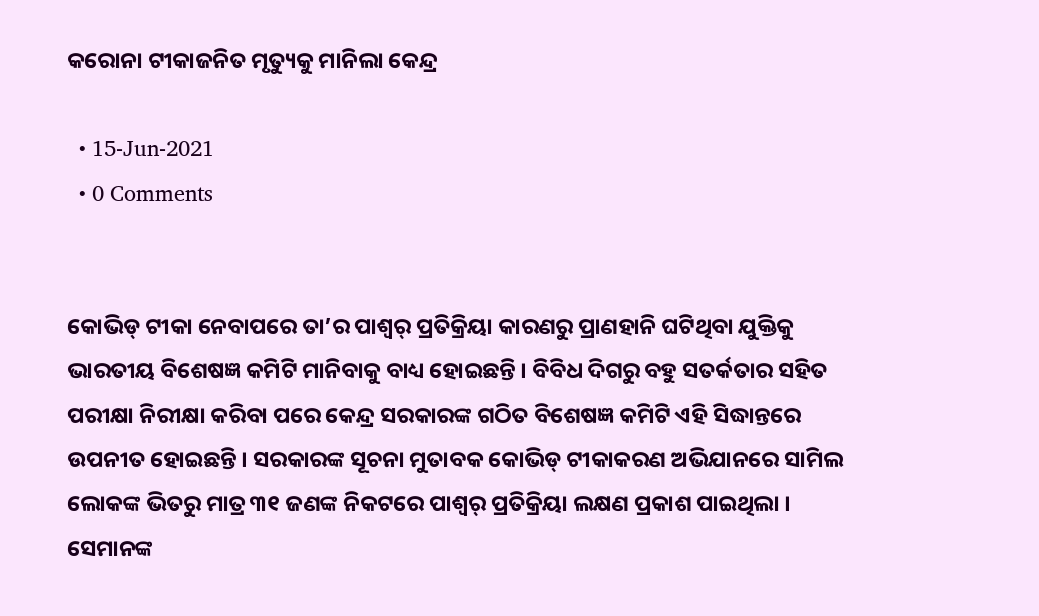କରୋନା ଟୀକାଜନିତ ମୃତ୍ୟୁକୁ ମାନିଲା କେନ୍ଦ୍ର

  • 15-Jun-2021
  • 0 Comments


କୋଭିଡ୍ ଟୀକା ନେବାପରେ ତା’ର ପାଶ୍ୱର୍ ପ୍ରତିକ୍ରିୟା କାରଣରୁ ପ୍ରାଣହାନି ଘଟିଥିବା ଯୁକ୍ତିକୁ ଭାରତୀୟ ବିଶେଷଜ୍ଞ କମିଟି ମାନିବାକୁ ବାଧ୍ୟ ହୋଇଛନ୍ତି । ବିବିଧ ଦିଗରୁ ବହୁ ସତର୍କତାର ସହିତ ପରୀକ୍ଷା ନିରୀକ୍ଷା କରିବା ପରେ କେନ୍ଦ୍ର ସରକାରଙ୍କ ଗଠିତ ବିଶେଷଜ୍ଞ କମିଟି ଏହି ସିଦ୍ଧାନ୍ତରେ ଉପନୀତ ହୋଇଛନ୍ତି । ସରକାରଙ୍କ ସୂଚନା ମୁତାବକ କୋଭିଡ୍ ଟୀକାକରଣ ଅଭିଯାନରେ ସାମିଲ ଲୋକଙ୍କ ଭିତରୁ ମାତ୍ର ୩୧ ଜଣଙ୍କ ନିକଟରେ ପାଶ୍ୱର୍ ପ୍ରତିକ୍ରିୟା ଲକ୍ଷଣ ପ୍ରକାଶ ପାଇଥିଲା । ସେମାନଙ୍କ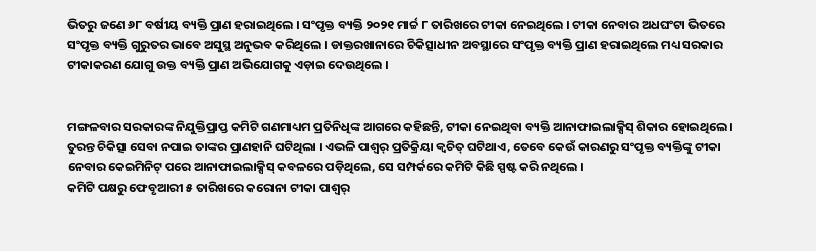ଭିତରୁ ଜଣେ ୬୮ ବର୍ଷୀୟ ବ୍ୟକ୍ତି ପ୍ରାଣ ହରାଇଥିଲେ । ସଂପୃକ୍ତ ବ୍ୟକ୍ତି ୨୦୨୧ ମାର୍ଚ୍ଚ ୮ ତାରିଖରେ ଟୀକା ନେଇଥିଲେ । ଟୀକା ନେବାର ଅଧଘଂଟା ଭିତରେ ସଂପୃକ୍ତ ବ୍ୟକ୍ତି ଗୁରୁତର ଭାବେ ଅସୁସ୍ଥ ଅନୁଭବ କରିଥିଲେ । ଡାକ୍ତରଖାନାରେ ଚିକିତ୍ସାଧୀନ ଅବସ୍ଥାରେ ସଂପୃକ୍ତ ବ୍ୟକ୍ତି ପ୍ରାଣ ହରାଇଥିଲେ ମଧ୍ୟ ସରକାର ଟୀକାକରଣ ଯୋଗୁ ଉକ୍ତ ବ୍ୟକ୍ତି ପ୍ରାଣ ଅଭିଯୋଗକୁ ଏଡ଼ାଇ ଦେଉଥିଲେ ।


ମଙ୍ଗଳବାର ସରକାରଙ୍କ ନିଯୁକ୍ତିପ୍ରାପ୍ତ କମିଟି ଗଣମାଧ୍ୟମ ପ୍ରତିନିଧିଙ୍କ ଆଗରେ କହିଛନ୍ତି, ଟୀକା ନେଇଥିବା ବ୍ୟକ୍ତି ଆନାଫାଇଲାକ୍ସିସ୍ ଶିକାର ହୋଇଥିଲେ । ତୁରନ୍ତ ଚିକିତ୍ସା ସେବା ନପାଇ ତାଙ୍କର ପ୍ରାଣହାନି ଘଟିଥିଲା । ଏଭଳି ପାଶ୍ୱର୍ ପ୍ରତିକ୍ରିୟା କ୍ୱଚିତ୍ ଘଟିଥାଏ, ତେବେ କେଉଁ କାରଣରୁ ସଂପୃକ୍ତ ବ୍ୟକ୍ତିଙ୍କୁ ଟୀକା ନେବାର କେଇମିନିଟ୍ ପରେ ଆନାଫାଇଲାକ୍ସିସ୍ କବଳରେ ପଡ଼ିଥିଲେ, ସେ ସମ୍ପର୍କରେ କମିଟି କିଛି ସ୍ପଷ୍ଟ କରି ନଥିଲେ ।
କମିଟି ପକ୍ଷରୁ ଫେବୃଆରୀ ୫ ତାରିଖରେ କରୋନା ଟୀକା ପାଶ୍ୱର୍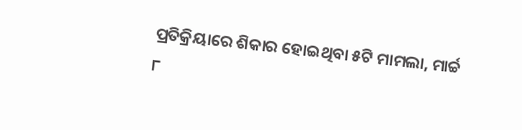ପ୍ରତିକ୍ରିୟାରେ ଶିକାର ହୋଇଥିବା ୫ଟି ମାମଲା, ମାର୍ଚ୍ଚ ୮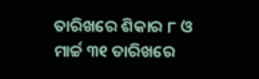ତାରିଖରେ ଶିକାର ୮ ଓ ମାର୍ଚ୍ଚ ୩୧ ତାରିଖରେ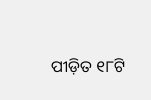ପୀଡ଼ିତ ୧୮ଟି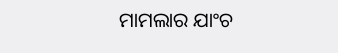ମାମଲାର ଯାଂଚ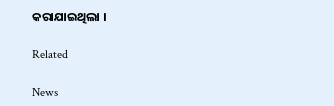କରାଯାଇଥିଲା ।

Related

News